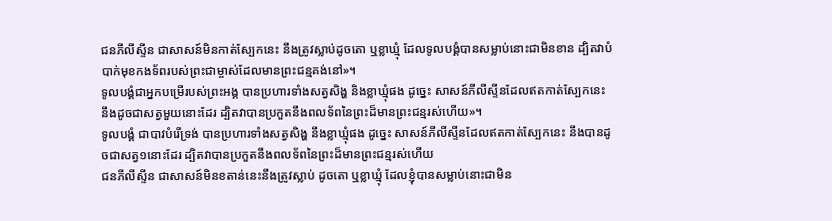ជនភីលីស្ទីន ជាសាសន៍មិនកាត់ស្បែកនេះ នឹងត្រូវស្លាប់ដូចតោ ឬខ្លាឃ្មុំ ដែលទូលបង្គំបានសម្លាប់នោះជាមិនខាន ដ្បិតវាបំបាក់មុខកងទ័ពរបស់ព្រះជាម្ចាស់ដែលមានព្រះជន្មគង់នៅ»។
ទូលបង្គំជាអ្នកបម្រើរបស់ព្រះអង្គ បានប្រហារទាំងសត្វសិង្ហ និងខ្លាឃ្មុំផង ដូច្នេះ សាសន៍ភីលីស្ទីនដែលឥតកាត់ស្បែកនេះ នឹងដូចជាសត្វមួយនោះដែរ ដ្បិតវាបានប្រកួតនឹងពលទ័ពនៃព្រះដ៏មានព្រះជន្មរស់ហើយ»។
ទូលបង្គំ ជាបាវបំរើទ្រង់ បានប្រហារទាំងសត្វសិង្ហ នឹងខ្លាឃ្មុំផង ដូច្នេះ សាសន៍ភីលីស្ទីនដែលឥតកាត់ស្បែកនេះ នឹងបានដូចជាសត្វ១នោះដែរ ដ្បិតវាបានប្រកួតនឹងពលទ័ពនៃព្រះដ៏មានព្រះជន្មរស់ហើយ
ជនភីលីស្ទីន ជាសាសន៍មិនខតាន់នេះនឹងត្រូវស្លាប់ ដូចតោ ឬខ្លាឃ្មុំ ដែលខ្ញុំបានសម្លាប់នោះជាមិន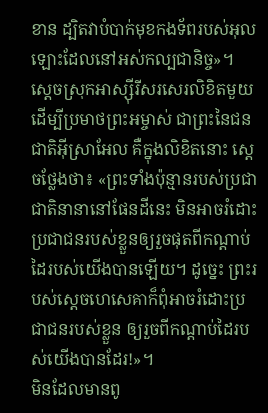ខាន ដ្បិតវាបំបាក់មុខកងទ័ពរបស់អុលឡោះដែលនៅអស់កល្បជានិច្ច»។
ស្ដេចស្រុកអាស្ស៊ីរីសរសេរលិខិតមួយ ដើម្បីប្រមាថព្រះអម្ចាស់ ជាព្រះនៃជនជាតិអ៊ីស្រាអែល គឺក្នុងលិខិតនោះ ស្ដេចថ្លែងថា៖ «ព្រះទាំងប៉ុន្មានរបស់ប្រជាជាតិនានានៅផែនដីនេះ មិនអាចរំដោះប្រជាជនរបស់ខ្លួនឲ្យរួចផុតពីកណ្ដាប់ដៃរបស់យើងបានឡើយ។ ដូច្នេះ ព្រះរបស់ស្ដេចហេសេគាក៏ពុំអាចរំដោះប្រជាជនរបស់ខ្លួន ឲ្យរួចពីកណ្ដាប់ដៃរបស់យើងបានដែរ!»។
មិនដែលមានពូ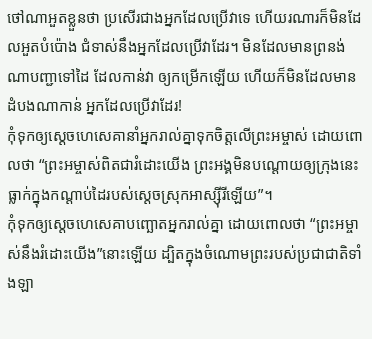ថៅណាអួតខ្លួនថា ប្រសើរជាងអ្នកដែលប្រើវាទេ ហើយរណារក៏មិនដែលអួតបំប៉ោង ជំទាស់នឹងអ្នកដែលប្រើវាដែរ។ មិនដែលមានព្រនង់ណាបញ្ជាទៅដៃ ដែលកាន់វា ឲ្យកម្រើកឡើយ ហើយក៏មិនដែលមានដំបងណាកាន់ អ្នកដែលប្រើវាដែរ!
កុំទុកឲ្យស្ដេចហេសេគានាំអ្នករាល់គ្នាទុកចិត្តលើព្រះអម្ចាស់ ដោយពោលថា “ព្រះអម្ចាស់ពិតជារំដោះយើង ព្រះអង្គមិនបណ្ដោយឲ្យក្រុងនេះធ្លាក់ក្នុងកណ្ដាប់ដៃរបស់ស្ដេចស្រុកអាស្ស៊ីរីឡើយ”។
កុំទុកឲ្យស្ដេចហេសេគាបញ្ឆោតអ្នករាល់គ្នា ដោយពោលថា “ព្រះអម្ចាស់នឹងរំដោះយើង”នោះឡើយ ដ្បិតក្នុងចំណោមព្រះរបស់ប្រជាជាតិទាំងឡា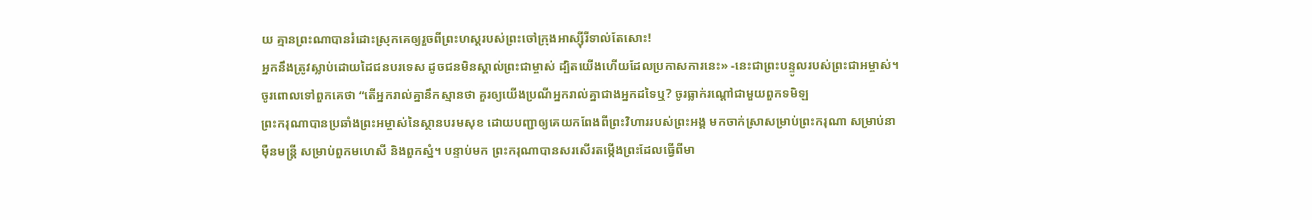យ គ្មានព្រះណាបានរំដោះស្រុកគេឲ្យរួចពីព្រះហស្ដរបស់ព្រះចៅក្រុងអាស្ស៊ីរីទាល់តែសោះ!
អ្នកនឹងត្រូវស្លាប់ដោយដៃជនបរទេស ដូចជនមិនស្គាល់ព្រះជាម្ចាស់ ដ្បិតយើងហើយដែលប្រកាសការនេះ» -នេះជាព្រះបន្ទូលរបស់ព្រះជាអម្ចាស់។
ចូរពោលទៅពួកគេថា “តើអ្នករាល់គ្នានឹកស្មានថា គួរឲ្យយើងប្រណីអ្នករាល់គ្នាជាងអ្នកដទៃឬ? ចូរធ្លាក់រណ្ដៅជាមួយពួកទមិឡ
ព្រះករុណាបានប្រឆាំងព្រះអម្ចាស់នៃស្ថានបរមសុខ ដោយបញ្ជាឲ្យគេយកពែងពីព្រះវិហាររបស់ព្រះអង្គ មកចាក់ស្រាសម្រាប់ព្រះករុណា សម្រាប់នាម៉ឺនមន្ត្រី សម្រាប់ពួកមហេសី និងពួកស្នំ។ បន្ទាប់មក ព្រះករុណាបានសរសើរតម្កើងព្រះដែលធ្វើពីមា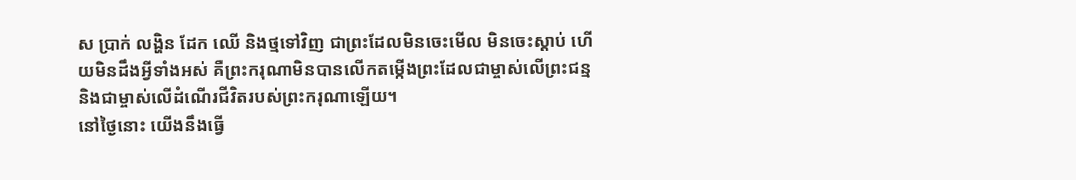ស ប្រាក់ លង្ហិន ដែក ឈើ និងថ្មទៅវិញ ជាព្រះដែលមិនចេះមើល មិនចេះស្ដាប់ ហើយមិនដឹងអ្វីទាំងអស់ គឺព្រះករុណាមិនបានលើកតម្កើងព្រះដែលជាម្ចាស់លើព្រះជន្ម និងជាម្ចាស់លើដំណើរជីវិតរបស់ព្រះករុណាឡើយ។
នៅថ្ងៃនោះ យើងនឹងធ្វើ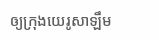ឲ្យក្រុងយេរូសាឡឹម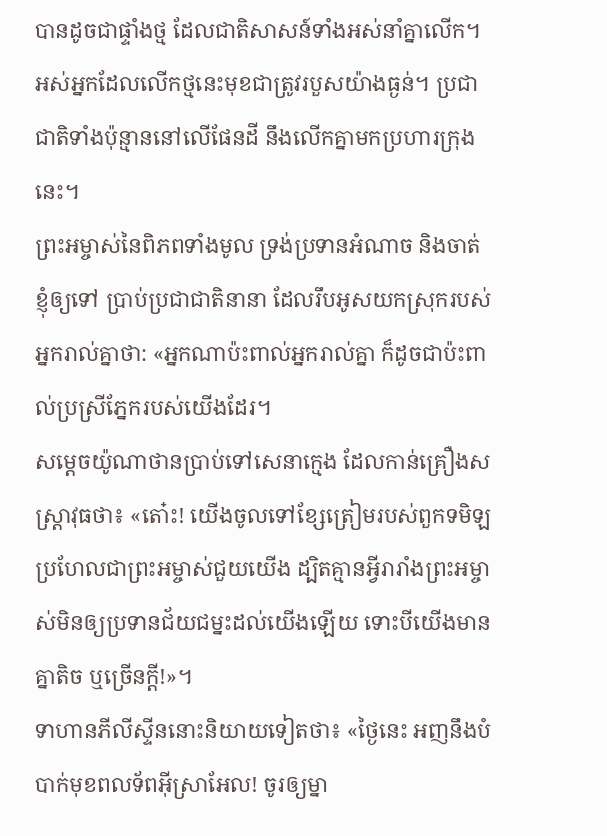បានដូចជាផ្ទាំងថ្ម ដែលជាតិសាសន៍ទាំងអស់នាំគ្នាលើក។ អស់អ្នកដែលលើកថ្មនេះមុខជាត្រូវរបួសយ៉ាងធ្ងន់។ ប្រជាជាតិទាំងប៉ុន្មាននៅលើផែនដី នឹងលើកគ្នាមកប្រហារក្រុងនេះ។
ព្រះអម្ចាស់នៃពិភពទាំងមូល ទ្រង់ប្រទានអំណាច និងចាត់ខ្ញុំឲ្យទៅ ប្រាប់ប្រជាជាតិនានា ដែលរឹបអូសយកស្រុករបស់អ្នករាល់គ្នាថា: «អ្នកណាប៉ះពាល់អ្នករាល់គ្នា ក៏ដូចជាប៉ះពាល់ប្រស្រីភ្នែករបស់យើងដែរ។
សម្ដេចយ៉ូណាថានប្រាប់ទៅសេនាក្មេង ដែលកាន់គ្រឿងសស្ត្រាវុធថា៖ «តោ៎ះ! យើងចូលទៅខ្សែត្រៀមរបស់ពួកទមិឡ ប្រហែលជាព្រះអម្ចាស់ជួយយើង ដ្បិតគ្មានអ្វីរារាំងព្រះអម្ចាស់មិនឲ្យប្រទានជ័យជម្នះដល់យើងឡើយ ទោះបីយើងមានគ្នាតិច ឬច្រើនក្ដី!»។
ទាហានភីលីស្ទីននោះនិយាយទៀតថា៖ «ថ្ងៃនេះ អញនឹងបំបាក់មុខពលទ័ពអ៊ីស្រាអែល! ចូរឲ្យម្នា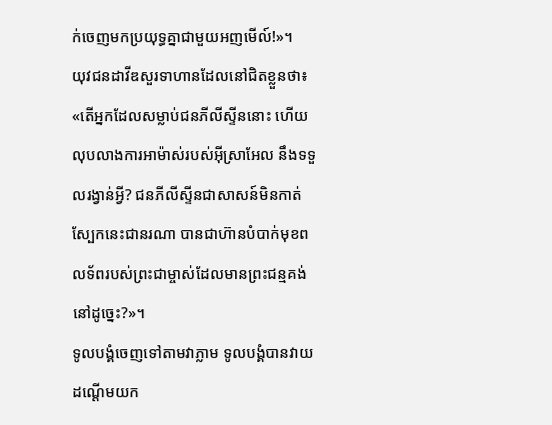ក់ចេញមកប្រយុទ្ធគ្នាជាមួយអញមើល៍!»។
យុវជនដាវីឌសួរទាហានដែលនៅជិតខ្លួនថា៖ «តើអ្នកដែលសម្លាប់ជនភីលីស្ទីននោះ ហើយលុបលាងការអាម៉ាស់របស់អ៊ីស្រាអែល នឹងទទួលរង្វាន់អ្វី? ជនភីលីស្ទីនជាសាសន៍មិនកាត់ស្បែកនេះជានរណា បានជាហ៊ានបំបាក់មុខពលទ័ពរបស់ព្រះជាម្ចាស់ដែលមានព្រះជន្មគង់នៅដូច្នេះ?»។
ទូលបង្គំចេញទៅតាមវាភ្លាម ទូលបង្គំបានវាយដណ្ដើមយក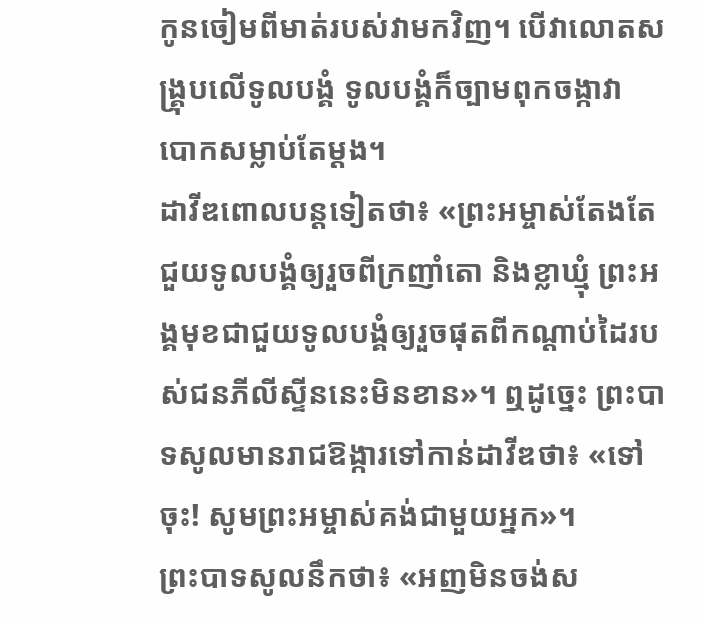កូនចៀមពីមាត់របស់វាមកវិញ។ បើវាលោតសង្គ្រុបលើទូលបង្គំ ទូលបង្គំក៏ច្បាមពុកចង្កាវា បោកសម្លាប់តែម្ដង។
ដាវីឌពោលបន្តទៀតថា៖ «ព្រះអម្ចាស់តែងតែជួយទូលបង្គំឲ្យរួចពីក្រញាំតោ និងខ្លាឃ្មុំ ព្រះអង្គមុខជាជួយទូលបង្គំឲ្យរួចផុតពីកណ្ដាប់ដៃរបស់ជនភីលីស្ទីននេះមិនខាន»។ ឮដូច្នេះ ព្រះបាទសូលមានរាជឱង្ការទៅកាន់ដាវីឌថា៖ «ទៅចុះ! សូមព្រះអម្ចាស់គង់ជាមួយអ្នក»។
ព្រះបាទសូលនឹកថា៖ «អញមិនចង់ស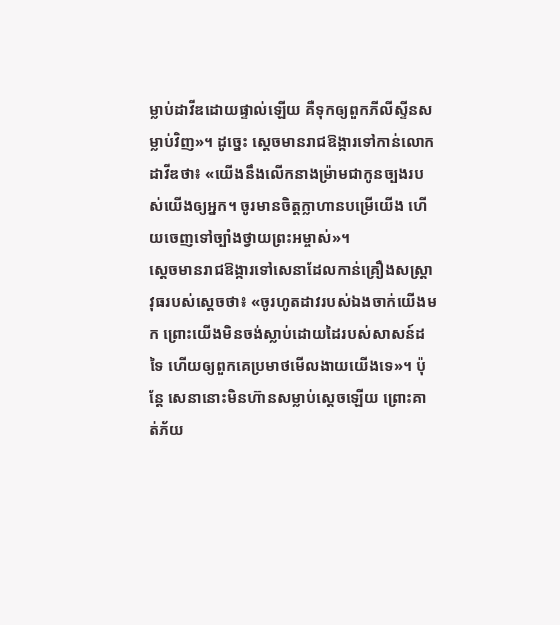ម្លាប់ដាវីឌដោយផ្ទាល់ឡើយ គឺទុកឲ្យពួកភីលីស្ទីនសម្លាប់វិញ»។ ដូច្នេះ ស្ដេចមានរាជឱង្ការទៅកាន់លោកដាវីឌថា៖ «យើងនឹងលើកនាងម៉្រាមជាកូនច្បងរបស់យើងឲ្យអ្នក។ ចូរមានចិត្តក្លាហានបម្រើយើង ហើយចេញទៅច្បាំងថ្វាយព្រះអម្ចាស់»។
ស្ដេចមានរាជឱង្ការទៅសេនាដែលកាន់គ្រឿងសស្ត្រាវុធរបស់ស្ដេចថា៖ «ចូរហូតដាវរបស់ឯងចាក់យើងមក ព្រោះយើងមិនចង់ស្លាប់ដោយដៃរបស់សាសន៍ដទៃ ហើយឲ្យពួកគេប្រមាថមើលងាយយើងទេ»។ ប៉ុន្តែ សេនានោះមិនហ៊ានសម្លាប់ស្ដេចឡើយ ព្រោះគាត់ភ័យ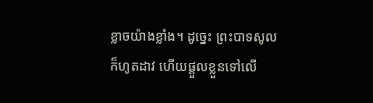ខ្លាចយ៉ាងខ្លាំង។ ដូច្នេះ ព្រះបាទសូលក៏ហូតដាវ ហើយផ្ដួលខ្លួនទៅលើ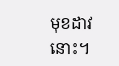មុខដាវនោះ។